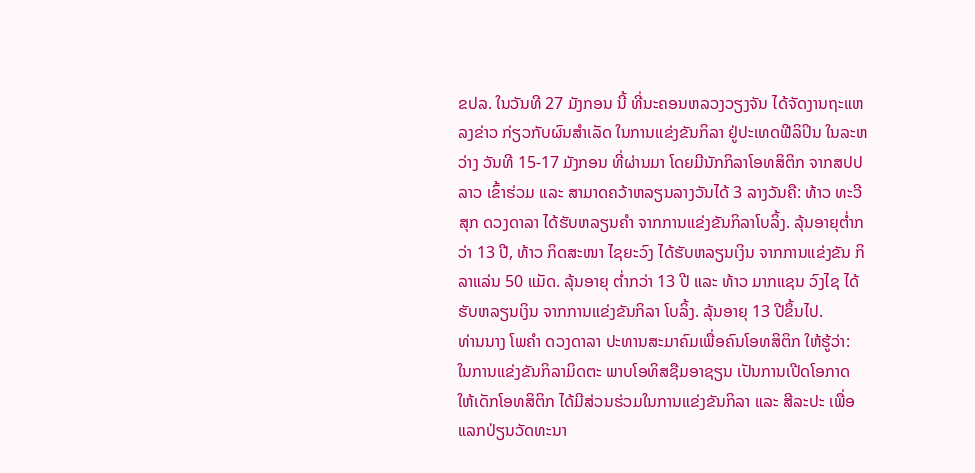ຂປລ. ໃນວັນທີ 27 ມັງກອນ ນີ້ ທີ່ນະຄອນຫລວງວຽງຈັນ ໄດ້ຈັດງານຖະແຫລງຂ່າວ ກ່ຽວກັບຜົນສຳເລັດ ໃນການແຂ່ງຂັນກິລາ ຢູ່ປະເທດຟີລິປິນ ໃນລະຫວ່າງ ວັນທີ 15-17 ມັງກອນ ທີ່ຜ່ານມາ ໂດຍມີນັກກິລາໂອທສິຕິກ ຈາກສປປ ລາວ ເຂົ້າຮ່ວມ ແລະ ສາມາດຄວ້າຫລຽນລາງວັນໄດ້ 3 ລາງວັນຄື: ທ້າວ ທະວີສຸກ ດວງດາລາ ໄດ້ຮັບຫລຽນຄຳ ຈາກການແຂ່ງຂັນກິລາໂບລິ້ງ. ລຸ້ນອາຍຸຕໍ່າກວ່າ 13 ປີ, ທ້າວ ກິດສະໜາ ໄຊຍະວົງ ໄດ້ຮັບຫລຽນເງິນ ຈາກການແຂ່ງຂັນ ກິລາແລ່ນ 50 ແມັດ. ລຸ້ນອາຍຸ ຕໍ່າກວ່າ 13 ປີ ແລະ ທ້າວ ມາກແຊນ ວົງໄຊ ໄດ້ຮັບຫລຽນເງິນ ຈາກການແຂ່ງຂັນກິລາ ໂບລິ້ງ. ລຸ້ນອາຍຸ 13 ປີຂຶ້ນໄປ.
ທ່ານນາງ ໂພຄຳ ດວງດາລາ ປະທານສະມາຄົມເພື່ອຄົນໂອທສິຕິກ ໃຫ້ຮູ້ວ່າ: ໃນການແຂ່ງຂັນກິລາມິດຕະ ພາບໂອທິສຊືມອາຊຽນ ເປັນການເປີດໂອກາດ ໃຫ້ເດັກໂອທສິຕິກ ໄດ້ມີສ່ວນຮ່ວມໃນການແຂ່ງຂັນກິລາ ແລະ ສີລະປະ ເພື່ອແລກປ່ຽນວັດທະນາ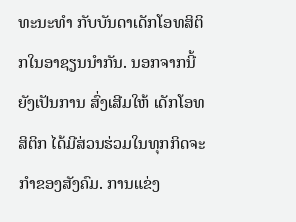ທະນະທຳ ກັບບັນດາເດັກໂອທສິຕິກໃນອາຊຽນນຳກັນ. ນອກຈາກນີ້ ຍັງເປັນການ ສົ່ງເສີມໃຫ້ ເດັກໂອທສິຕິກ ໄດ້ມີສ່ວນຮ່ວມໃນທຸກກິດຈະກຳຂອງສັງຄົມ. ການແຂ່ງ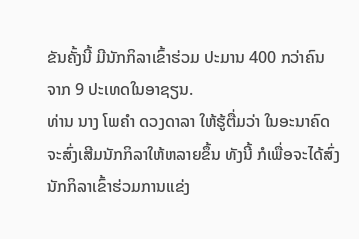ຂັນຄັ້ງນີ້ ມີນັກກິລາເຂົ້າຮ່ວມ ປະມານ 400 ກວ່າຄົນ ຈາກ 9 ປະເທດໃນອາຊຽນ.
ທ່ານ ນາງ ໂພຄຳ ດວງດາລາ ໃຫ້ຮູ້ຕື່ມວ່າ ໃນອະນາຄົດຈະສົ່ງເສີມນັກກິລາໃຫ້ຫລາຍຂຶ້ນ ທັງນີ້ ກໍເພື່ອຈະໄດ້ສົ່ງນັກກິລາເຂົ້າຮ່ວມການແຂ່ງ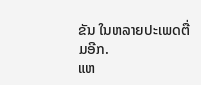ຂັນ ໃນຫລາຍປະເພດຕື່ມອີກ.
ແຫ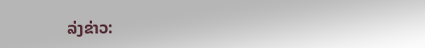ລ່ງຂ່າວ: